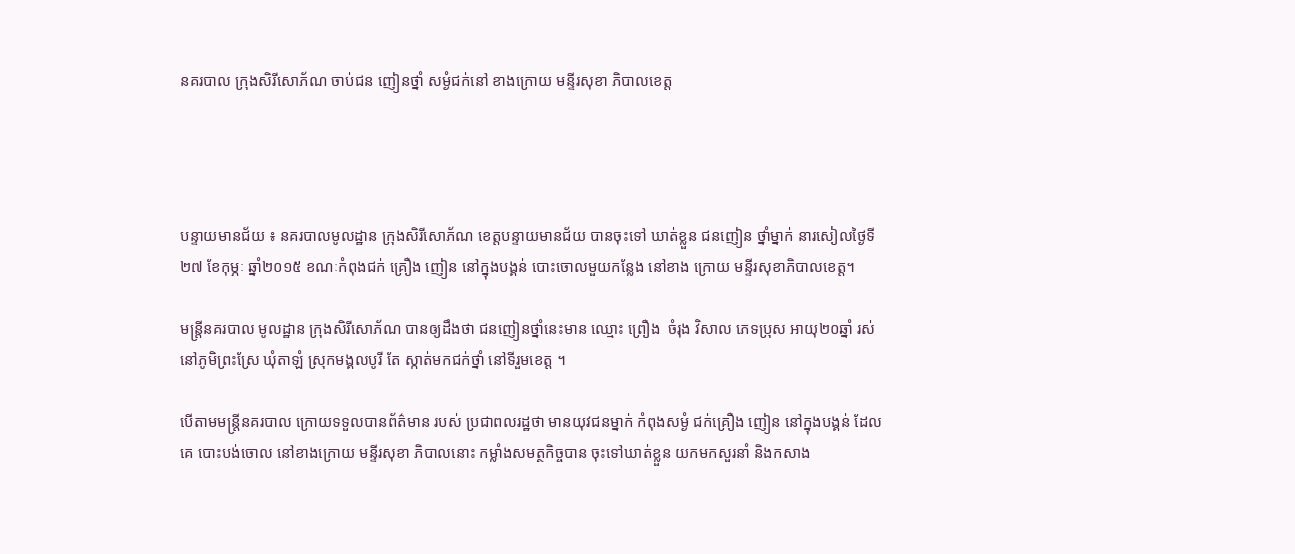នគរបាល ក្រុងសិរីសោភ័ណ ចាប់ជន ញៀនថ្នាំ សម្ងំជក់នៅ ខាងក្រោយ មន្ទីរសុខា ភិបាលខេត្ត




បន្ទាយមានជ័យ ៖ នគរបាលមូលដ្ឋាន ក្រុងសិរីសោភ័ណ ខេត្តបន្ទាយមានជ័យ បានចុះទៅ ឃាត់ខ្លួន ជនញៀន ថ្នាំម្នាក់ នារសៀលថ្ងៃទី២៧ ខែកុម្ភៈ ឆ្នាំ២០១៥ ខណៈកំពុងជក់ គ្រឿង ញៀន នៅក្នុងបង្គន់ បោះចោលមួយកន្លែង នៅខាង ក្រោយ មន្ទីរសុខាភិបាលខេត្ត។

មន្រ្តីនគរបាល មូលដ្ឋាន ក្រុងសិរីសោភ័ណ បានឲ្យដឹងថា ជនញៀនថ្នាំនេះមាន ឈ្មោះ ព្រឿង  ចំរុង វិសាល ភេទប្រុស អាយុ២០ឆ្នាំ រស់នៅភូមិព្រះស្រែ ឃុំតាឡំ ស្រុកមង្គលបូរី តែ ស្កាត់មកជក់ថ្នាំ នៅទីរួមខេត្ត ។

បើតាមមន្រ្តីនគរបាល ក្រោយទទួលបានព័ត៌មាន របស់ ប្រជាពលរដ្ឋថា មានយុវជនម្នាក់ កំពុងសម្ងំ ជក់គ្រឿង ញៀន នៅក្នុងបង្គន់ ដែលគេ បោះបង់ចោល នៅខាងក្រោយ មន្ទីរសុខា ភិបាលនោះ កម្លាំងសមត្ថកិច្ចបាន ចុះទៅឃាត់ខ្លួន យកមកសួរនាំ និងកសាង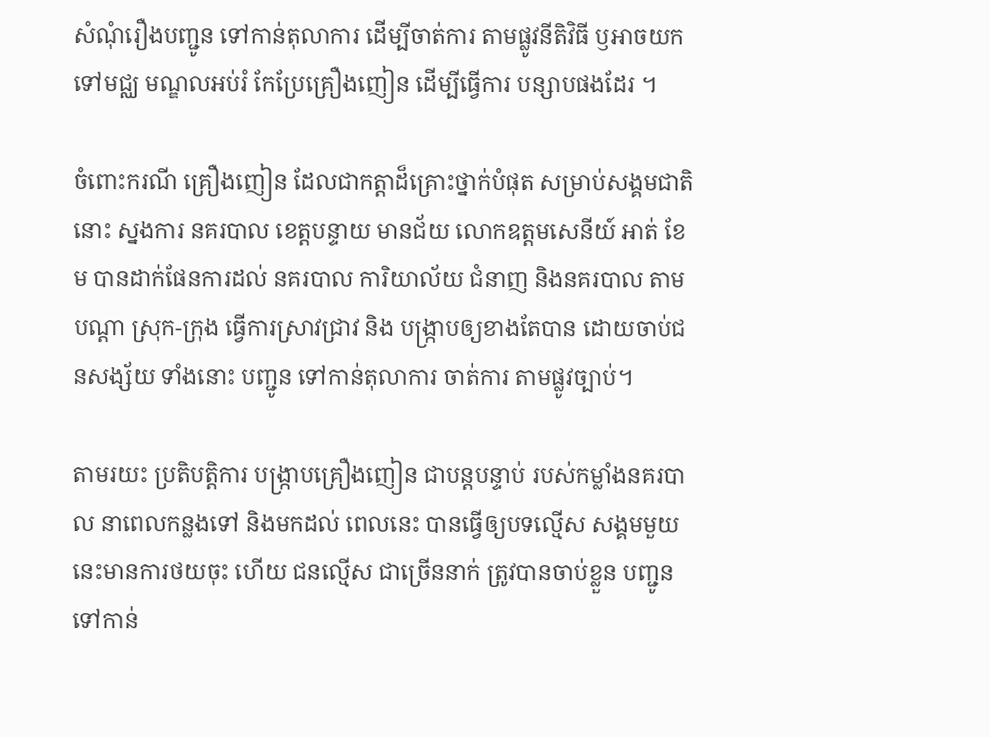សំណុំរឿងបញ្ជូន ទៅកាន់តុលាការ ដើម្បីចាត់ការ តាមផ្លូវនីតិវិធី ឫអាចយក ទៅមជ្ឈ មណ្ឌលអប់រំ កែប្រែគ្រឿងញៀន ដើម្បីធ្វើការ បន្សាបផងដែរ ។

ចំពោះករណី គ្រឿងញៀន ដែលជាកត្តាដ៏គ្រោះថ្នាក់បំផុត សម្រាប់សង្គមជាតិនោះ ស្នងការ នគរបាល ខេត្តបន្ទាយ មានជ័យ លោកឧត្តមសេនីយ៍ អាត់ ខែម បានដាក់ផែនការដល់ នគរបាល ការិយាល័យ ជំនាញ និងនគរបាល តាមបណ្តា ស្រុក-ក្រុង ធ្វើការស្រាវជ្រាវ និង បង្ក្រាបឲ្យខាងតែបាន ដោយចាប់ជនសង្ស័យ ទាំងនោះ បញ្ជូន ទៅកាន់តុលាការ ចាត់ការ តាមផ្លូវច្បាប់។

តាមរយះ ប្រតិបត្តិការ បង្ក្រាបគ្រឿងញៀន ជាបន្តបន្ទាប់ របស់កម្លាំងនគរបាល នាពេលកន្លងទៅ និងមកដល់ ពេលនេះ បានធ្វើឲ្យបទល្មើស សង្គមមួយនេះមានការថយចុះ ហើយ ជនល្មើស ជាច្រើននាក់ ត្រូវបានចាប់ខ្លួន បញ្ជូនទៅកាន់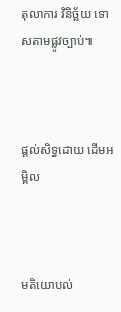តុលាការ វិនិច្ឆ័យ ទោសតាមផ្លូវច្បាប់៕



ផ្តល់សិទ្ធដោយ ដើមអម្ពិល



មតិយោបល់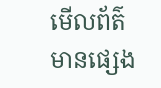មើលព័ត៌មានផ្សេង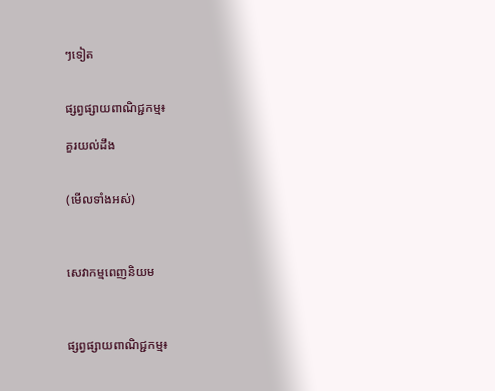ៗទៀត


ផ្សព្វផ្សាយពាណិជ្ជកម្ម៖

គួរយល់ដឹង


(មើលទាំងអស់)



សេវាកម្មពេញនិយម



ផ្សព្វផ្សាយពាណិជ្ជកម្ម៖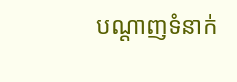បណ្តាញទំនាក់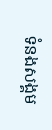ទំនងសង្គម